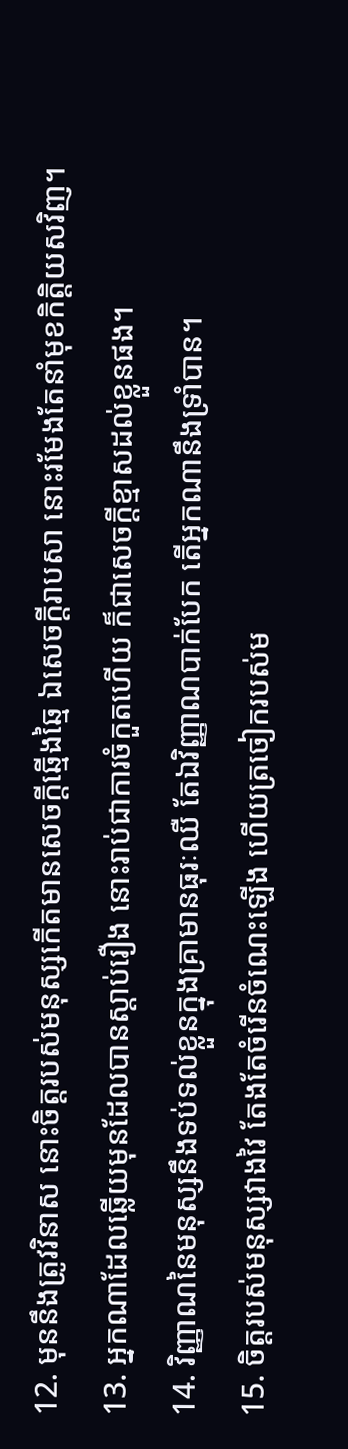12. មុននឹងត្រូវវិនាស នោះចិត្តរបស់មនុស្សកើតមានសេចក្តីឆ្មើងឆ្មៃ ឯសេចក្តីរាបសា នោះរមែងតែនាំមុខកិត្តិយសវិញ។
13. អ្នកណាដែលឆ្លើយមុនដែលបានស្តាប់រឿង នោះរាប់ជាការចំកួតហើយ ក៏ជាសេចក្តីខ្មាសដល់ខ្លួនផង។
14. វិញ្ញាណនៃមនុស្សនឹងទប់ទល់ខ្លួនក្នុងគ្រាមានធុរៈឈឺ តែឯវិញ្ញាណបាក់បែក តើអ្នកណានឹងទ្រាំបាន។
15. ចិត្តរបស់មនុស្សវាងវៃ តែងតែចំរើនចំណេះឡើង ហើយត្រចៀករបស់ម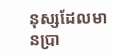នុស្សដែលមានប្រា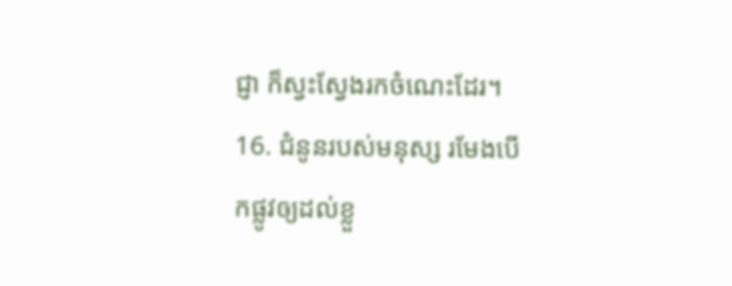ជ្ញា ក៏ស្វះស្វែងរកចំណេះដែរ។
16. ជំនូនរបស់មនុស្ស រមែងបើកផ្លូវឲ្យដល់ខ្លួ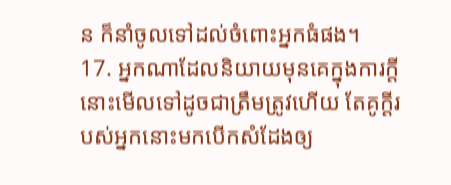ន ក៏នាំចូលទៅដល់ចំពោះអ្នកធំផង។
17. អ្នកណាដែលនិយាយមុនគេក្នុងការក្តី នោះមើលទៅដូចជាត្រឹមត្រូវហើយ តែគូក្តីរបស់អ្នកនោះមកបើកសំដែងឲ្យ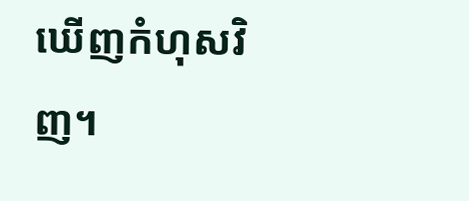ឃើញកំហុសវិញ។